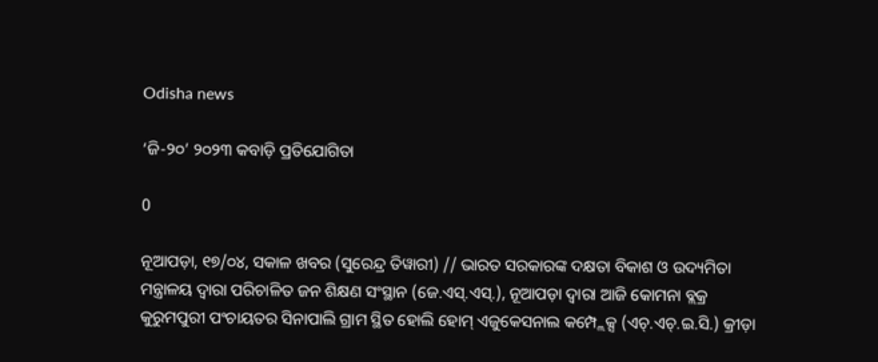Odisha news

‘ଜି-୨୦’ ୨୦୨୩ କବାଡ଼ି ପ୍ରତିଯୋଗିତା

0

ନୂଆପଡ଼ା, ୧୭/୦୪, ସକାଳ ଖବର (ସୁରେନ୍ଦ୍ର ତିୱାରୀ) // ଭାରତ ସରକାରଙ୍କ ଦକ୍ଷତା ବିକାଶ ଓ ଉଦ୍ୟମିତା ମନ୍ତ୍ରାଳୟ ଦ୍ୱାରା ପରିଚାଳିତ ଜନ ଶିକ୍ଷଣ ସଂସ୍ଥାନ (ଜେ.ଏସ୍.ଏସ୍.), ନୂଆପଡ଼ା ଦ୍ୱାରା ଆଜି କୋମନା ବ୍ଲକ୍ର କୁରୁମପୁରୀ ପଂଚାୟତର ସିନାପାଲି ଗ୍ରାମ ସ୍ଥିତ ହୋଲି ହୋମ୍ ଏଜୁକେସନାଲ କମ୍ପ୍ଲେକ୍ସ (ଏଚ୍.ଏଚ୍.ଇ.ସି.) କ୍ରୀଡ଼ା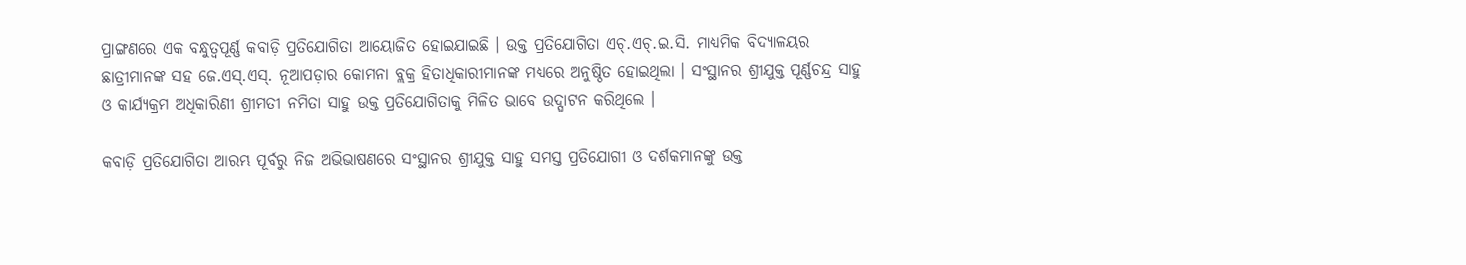ପ୍ରାଙ୍ଗଣରେ ଏକ ବନ୍ଧୁତ୍ୱପୂର୍ଣ୍ଣ କବାଡ଼ି ପ୍ରତିଯୋଗିତା ଆୟୋଜିତ ହୋଇଯାଇଛି । ଉକ୍ତ ପ୍ରତିଯୋଗିତା ଏଚ୍.ଏଚ୍.ଇ.ସି. ମାଧ୍ୟମିକ ବିଦ୍ୟାଳୟର ଛାତ୍ରୀମାନଙ୍କ ସହ ଜେ.ଏସ୍.ଏସ୍. ନୂଆପଡ଼ାର କୋମନା ବ୍ଲକ୍ର ହିତାଧିକାରୀମାନଙ୍କ ମଧ୍ୟରେ ଅନୁଷ୍ଠିତ ହୋଇଥିଲା । ସଂସ୍ଥାନର ଶ୍ରୀଯୁକ୍ତ ପୂର୍ଣ୍ଣଚନ୍ଦ୍ର ସାହୁ ଓ କାର୍ଯ୍ୟକ୍ରମ ଅଧିକାରିଣୀ ଶ୍ରୀମତୀ ନମିତା ସାହୁ ଉକ୍ତ ପ୍ରତିଯୋଗିତାକୁ ମିଳିତ ଭାବେ ଉଦ୍ଘାଟନ କରିଥିଲେ ।

କବାଡ଼ି ପ୍ରତିଯୋଗିତା ଆରମ୍ଭ ପୂର୍ବରୁ ନିଜ ଅଭିଭାଷଣରେ ସଂସ୍ଥାନର ଶ୍ରୀଯୁକ୍ତ ସାହୁ ସମସ୍ତ ପ୍ରତିଯୋଗୀ ଓ ଦର୍ଶକମାନଙ୍କୁ ଉକ୍ତ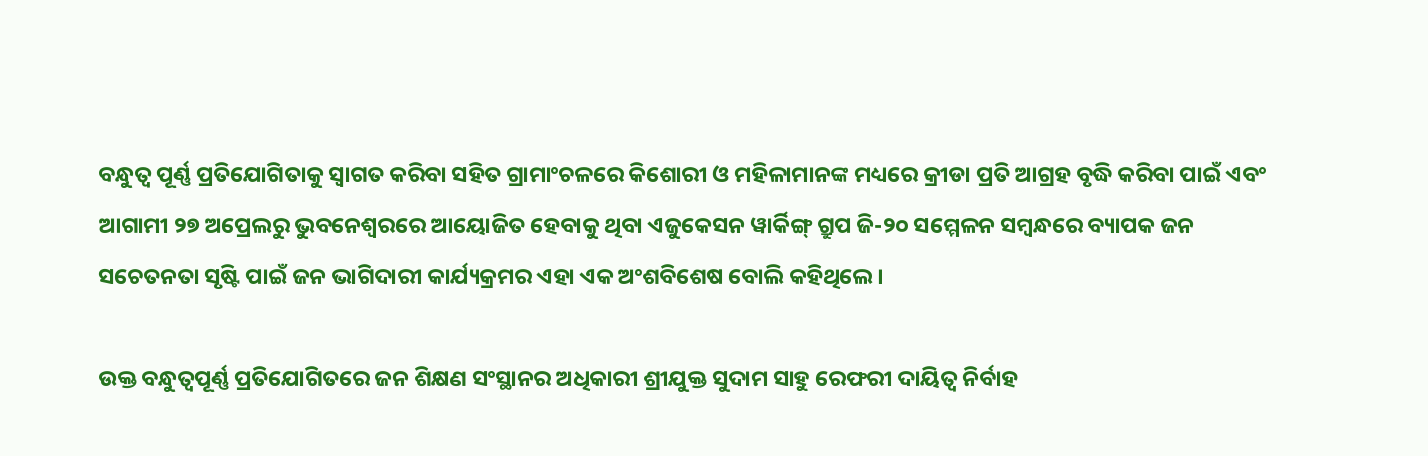ବନ୍ଧୁତ୍ୱ ପୂର୍ଣ୍ଣ ପ୍ରତିଯୋଗିତାକୁ ସ୍ୱାଗତ କରିବା ସହିତ ଗ୍ରାମାଂଚଳରେ କିଶୋରୀ ଓ ମହିଳାମାନଙ୍କ ମଧ୍ୟରେ କ୍ରୀଡା ପ୍ରତି ଆଗ୍ରହ ବୃଦ୍ଧି କରିବା ପାଇଁ ଏବଂ ଆଗାମୀ ୨୭ ଅପ୍ରେଲରୁ ଭୁବନେଶ୍ୱରରେ ଆୟୋଜିତ ହେବାକୁ ଥିବା ଏଜୁକେସନ ୱାର୍କିଙ୍ଗ୍ ଗ୍ରୁପ ଜି-୨୦ ସମ୍ମେଳନ ସମ୍ବନ୍ଧରେ ବ୍ୟାପକ ଜନ ସଚେତନତା ସୃଷ୍ଟି ପାଇଁ ଜନ ଭାଗିଦାରୀ କାର୍ଯ୍ୟକ୍ରମର ଏହା ଏକ ଅଂଶବିଶେଷ ବୋଲି କହିଥିଲେ ।

ଉକ୍ତ ବନ୍ଧୁତ୍ୱପୂର୍ଣ୍ଣ ପ୍ରତିଯୋଗିତରେ ଜନ ଶିକ୍ଷଣ ସଂସ୍ଥାନର ଅଧିକାରୀ ଶ୍ରୀଯୁକ୍ତ ସୁଦାମ ସାହୁ ରେଫରୀ ଦାୟିତ୍ୱ ନିର୍ବାହ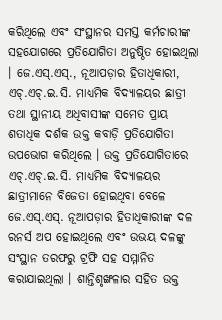କରିଥିଲେ ଏବଂ ସଂସ୍ଥାନର ସମସ୍ତ କର୍ମଚାରୀଙ୍କ ସହଯୋଗରେ ପ୍ରତିଯୋଗିତା ଅନୁଷ୍ଠିତ ହୋଇଥିଲା । ଜେ.ଏସ୍.ଏସ୍., ନୂଆପଡ଼ାର ହିତାଧିକାରୀ, ଏଚ୍.ଏଚ୍.ଇ.ସି. ମାଧ୍ୟମିକ ବିଦ୍ୟାଳୟର ଛାତ୍ରୀ ତଥା ସ୍ଥାନୀୟ ଅଧିବାସୀଙ୍କ ସମେତ ପ୍ରାୟ ଶତାଧିକ ଦର୍ଶକ ଉକ୍ତ କବାଡ଼ି ପ୍ରତିଯୋଗିତା ଉପଭୋଗ କରିଥିଲେ । ଉକ୍ତ ପ୍ରତିଯୋଗିତାରେ ଏଚ୍.ଏଚ୍.ଇ.ସି. ମାଧ୍ୟମିକ ବିଦ୍ୟାଳୟର ଛାତ୍ରୀମାନେ ବିଜେତା ହୋଇଥିବା ବେଳେ ଜେ.ଏସ୍.ଏସ୍. ନୂଆପଡ଼ାର ହିତାଧିକାରୀଙ୍କ ଦଳ ରନର୍ସ ଅପ ହୋଇଥିଲେ ଏବଂ ଉଭୟ ଦଳଙ୍କୁ ସଂସ୍ଥାନ ତରଫରୁ ଟ୍ରଫି ସହ ସମ୍ମାନିତ କରାଯାଇଥିଲା । ଶାନ୍ତିଶୃଙ୍ଖଳାର ସହିତ ଉକ୍ତ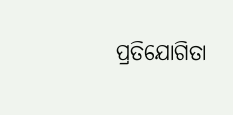ପ୍ରତିଯୋଗିତା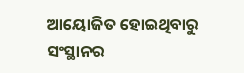ଆୟୋଜିତ ହୋଇଥିବାରୁ ସଂସ୍ଥାନର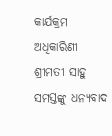କାର୍ଯକ୍ରମ ଅଧିକାରିଣୀ ଶ୍ରୀମତୀ ସାହୁ ସମସ୍ତଙ୍କୁ ଧନ୍ୟବାଦ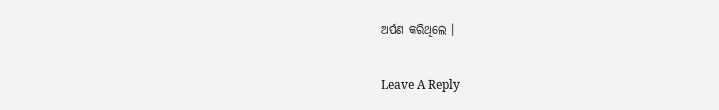ଅର୍ପଣ କରିଥିଲେ ।

Leave A Reply